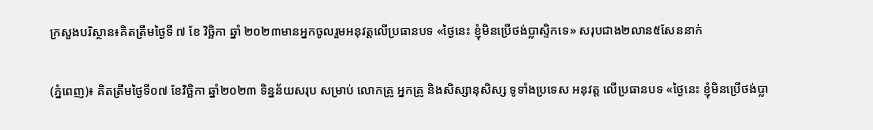ក្រសួងបរិស្ថាន៖គិតត្រឹមថ្ងៃទី ៧ ខែ វិច្ឆិកា ឆ្នាំ ២០២៣មានអ្នកចូលរួមអនុវត្តលើប្រធានបទ «ថ្ងៃនេះ ខ្ញុំមិនប្រើថង់ប្លាស្ទិកទេ» សរុបជាង២លាន៥សែននាក់

(ភ្នំពេញ)៖ គិតត្រឹមថ្ងៃទី០៧ ខែវិច្ឆិកា ឆ្នាំ២០២៣ ទិន្នន័យសរុប សម្រាប់ លោកគ្រូ អ្នកគ្រូ និងសិស្សានុសិស្ស ទូទាំងប្រទេស អនុវត្ត លើប្រធានបទ «ថ្ងៃនេះ ខ្ញុំមិនប្រើថង់ប្លា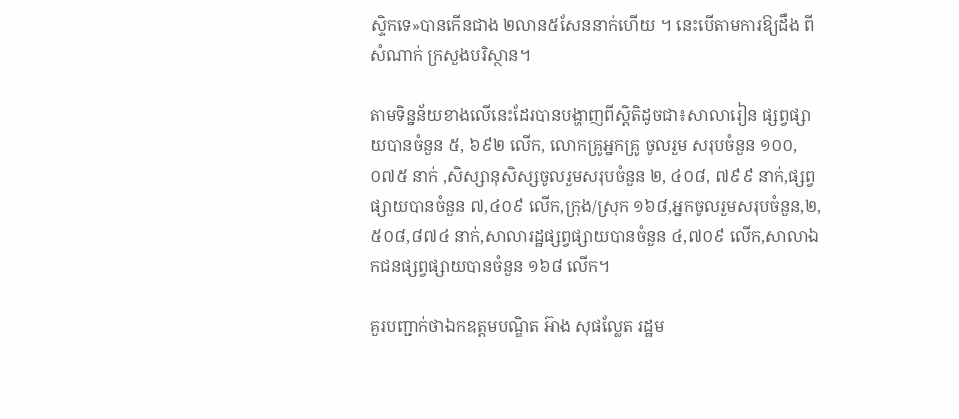ស្ទិកទេ»បានកើនជាង ២លាន៥សែននាក់ហើយ ។ នេះបើតាមការឱ្យដឹង ពីសំណាក់ ក្រសួងបរិស្ថាន។

តាមទិន្នន័យខាងលើនេះដែរបានបង្ហាញពីស្តិតិដូចជា៖សាលារៀន ផ្សព្វផ្សាយបានចំនួន ៥, ៦៩២ លើក, លោកគ្រូអ្នកគ្រូ ចូលរួម សរុបចំនួន ១០០, ០៧៥ នាក់ ,សិស្សានុសិស្សចូលរួមសរុបចំនួន ២, ៤០៨, ៧៩៩ នាក់,ផ្សព្វផ្សាយបានចំនួន ៧,៤០៩ លើក,ក្រុង/ស្រុក ១៦៨,អ្នកចូលរួមសរុបចំនួន,២,៥០៨,៨៧៤ នាក់,សាលារដ្ឋផ្សព្វផ្សាយបានចំនួន ៤,៧០៩ លើក,សាលាឯកជនផ្សព្វផ្សាយបានចំនួន ១៦៨ លើក។

គួរបញ្ជាក់ថាឯកឧត្តមបណ្ឌិត អ៊ាង សុផល្លែត រដ្ឋម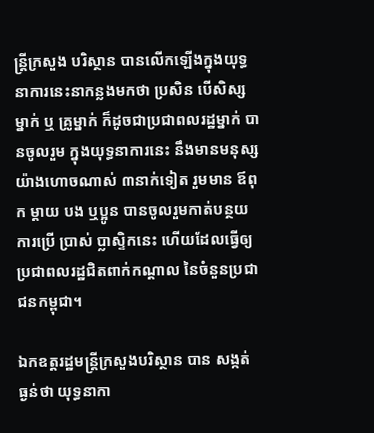ន្រ្តីក្រសួង បរិស្ថាន បានលើកឡើងក្នុងយុទ្ធនាការនេះនាកន្លងមកថា ប្រសិន បើសិស្សម្នាក់ ឬ គ្រូម្នាក់ ក៏ដូចជាប្រជាពលរដ្ឋម្នាក់ បានចូលរួម ក្នុងយុទ្ធនាការនេះ នឹងមានមនុស្សយ៉ាងហោចណាស់ ៣នាក់ទៀត រួមមាន ឪពុក ម្តាយ បង ឬប្អូន បានចូលរួមកាត់បន្ថយការប្រើ ប្រាស់ ប្លាស្ទិកនេះ ហើយដែលធ្វើឲ្យប្រជាពលរដ្ឋជិតពាក់កណ្តាល នៃចំនួនប្រជាជនកម្ពុជា។

ឯកឧត្តរដ្ឋមន្រ្តីក្រសួងបរិស្ថាន បាន សង្កត់ ធ្ងន់ថា យុទ្ធនាកា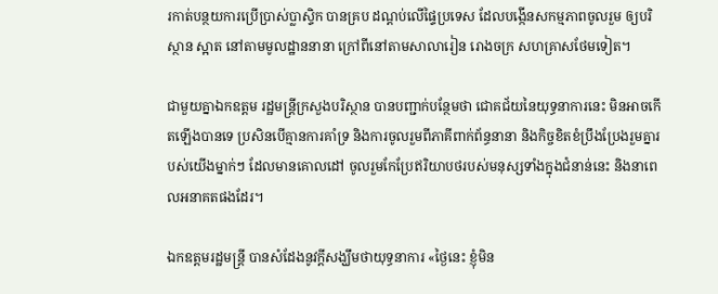រកាត់បន្ថយការប្រើប្រាស់ប្លាស្ទិក បានគ្រប ដណ្តប់លើផ្ទៃប្រទេស ដែលបង្កើនសកម្មភាពចូលរួម ឲ្យបរិស្ថាន ស្អាត នៅតាមមូលដ្ឋាននានា ក្រៅពីនៅតាមសាលារៀន រោងចក្រ សហគ្រាសថែមទៀត។

ជាមួយគ្នាឯកឧត្តម រដ្ឋមន្រ្តីក្រសួងបរិស្ថាន បានបញ្ជាក់បន្ថែមថា ជោគជ័យនៃយុទ្ធនាការនេះ មិនអាចកើតឡើងបានទេ ប្រសិនបើគ្មានការគាំទ្រ និងការចូលរួមពីភាគីពាក់ព័ន្ធនានា និងកិច្ចខិតខំប្រឹងប្រែងរួមគ្នារបស់យើងម្នាក់ៗ ដែលមានគោលដៅ ចូលរួមកែប្រែឥរិយាបថរបស់មនុស្សទាំងក្នុងជំនាន់នេះ និងនាពេលអនាគតផងដែរ។

ឯកឧត្តមរដ្ឋមន្រ្តី បានសំដែងនូវក្តីសង្ឃឹមថាយុទ្ធនាការ «ថ្ងៃនេះ ខ្ញុំមិន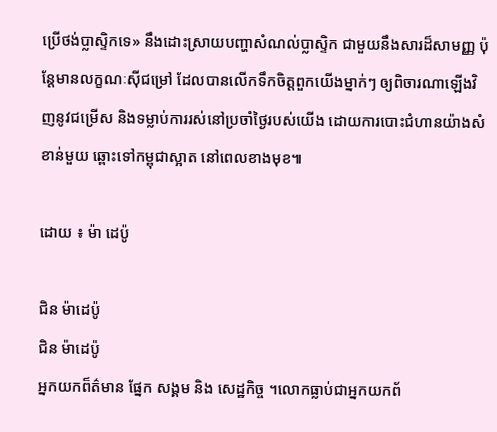ប្រើថង់ប្លាស្ទិកទេ» នឹងដោះស្រាយបញ្ហាសំណល់ប្លាស្ទិក ជាមួយនឹងសារដ៏សាមញ្ញ ប៉ុន្តែមានលក្ខណៈស៊ីជម្រៅ ដែលបានលើកទឹកចិត្តពួកយើងម្នាក់ៗ ឲ្យពិចារណាឡើងវិញនូវជម្រើស និងទម្លាប់ការរស់នៅប្រចាំថ្ងៃរបស់យើង ដោយការបោះជំហានយ៉ាងសំខាន់មួយ ឆ្ពោះទៅកម្ពុជាស្អាត នៅពេលខាងមុខ៕

ដោយ ៖ ម៉ា ដេប៉ូ

ជិន ម៉ាដេប៉ូ
ជិន ម៉ាដេប៉ូ
អ្នកយកព៏ត៌មាន ផ្នែក សង្គម និង សេដ្ឋកិច្ច ។លោកធ្លាប់ជាអ្នកយកព័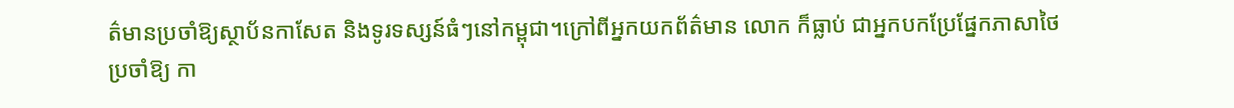ត៌មានប្រចាំឱ្យស្ថាប័នកាសែត និងទូរទស្សន៍ធំៗនៅកម្ពុជា។ក្រៅពីអ្នកយកព័ត៌មាន លោក ក៏ធ្លាប់ ជាអ្នកបកប្រែផ្នែកភាសាថៃ ប្រចាំឱ្យ កា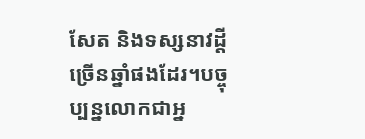សែត និងទស្សនាវដ្តីច្រើនឆ្នាំផងដែរ។បច្ចុប្បន្នលោកជាអ្ន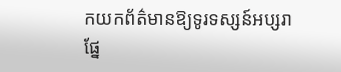កយកព័ត៌មានឱ្យទូរទស្សន៍អប្សរាផ្នែ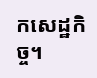កសេដ្ឋកិច្ច។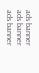ads banner
ads banner
ads banner